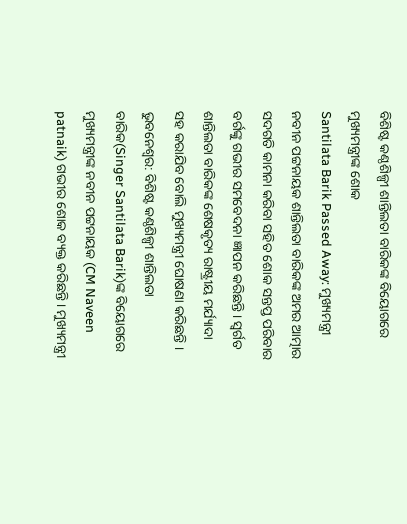ବିଶିଷ୍ଟ କଣ୍ଠଶିଳ୍ପୀ ଶାନ୍ତିଲତା ବାରିକଙ୍କ ବିୟୋଗରେ ମୁଖ୍ୟମନ୍ତ୍ରୀଙ୍କ ଶୋକ
Santilata Barik Passed Away: ମୁଖ୍ୟମନ୍ତ୍ରୀ ନବୀନ ପଟ୍ଟନାୟକ ଶାନ୍ତିଲତା ବାରିକଙ୍କ ଅମର ଆତ୍ମାର ସଦଗତି କାମନା କରିବା ସହିତ ଶୋକ ସନ୍ତପ୍ତ ପରିବାର ବର୍ଗଙ୍କୁ ଗଭୀର ସମବେଦନା ଜ୍ଞାପନ କରିଛନ୍ତି। ସ୍ୱର୍ଗତ ଶାନ୍ତିଲତା ବାରିକଙ୍କ ଶେଷକୃତ୍ୟ ରାଷ୍ଟ୍ରୀୟ ମର୍ଯ୍ୟାଦା ସହ କରାଯିବ ବୋଲି ମୁଖ୍ୟମନ୍ତ୍ରୀ ଘୋଷଣା କରିଛନ୍ତି ।
ଭୁବନେଶ୍ୱର: ବିଶିଷ୍ଟ କଣ୍ଠଶିଳ୍ପୀ ଶାନ୍ତିଲତା ବାରିକ(Singer Santilata Barik)ଙ୍କ ବିୟୋଗରେ ମୁଖ୍ୟମନ୍ତ୍ରୀଙ୍କ ନବୀନ ପଟ୍ଟନାୟକ (CM Naveen patnaik) ଗଭୀର ଶୋକ ବ୍ୟକ୍ତ କରିଛନ୍ତି। ମୁଖ୍ୟମନ୍ତ୍ରୀ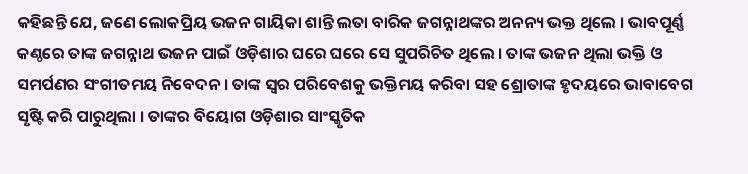କହିଛନ୍ତି ଯେ, ଜଣେ ଲୋକପ୍ରିୟ ଭଜନ ଗାୟିକା ଶାନ୍ତି ଲତା ବାରିକ ଜଗନ୍ନାଥଙ୍କର ଅନନ୍ୟ ଭକ୍ତ ଥିଲେ । ଭାବପୂର୍ଣ୍ଣ କଣ୍ଠରେ ତାଙ୍କ ଜଗନ୍ନାଥ ଭଜନ ପାଇଁ ଓଡ଼ିଶାର ଘରେ ଘରେ ସେ ସୁପରିଚିତ ଥିଲେ । ତାଙ୍କ ଭଜନ ଥିଲା ଭକ୍ତି ଓ ସମର୍ପଣର ସଂଗୀତମୟ ନିବେଦନ । ତାଙ୍କ ସ୍ୱର ପରିବେଶକୁ ଭକ୍ତିମୟ କରିବା ସହ ଶ୍ରୋତାଙ୍କ ହୃଦୟରେ ଭାବାବେଗ ସୃଷ୍ଟି କରି ପାରୁଥିଲା । ତାଙ୍କର ବିୟୋଗ ଓଡ଼ିଶାର ସାଂସ୍କୃତିକ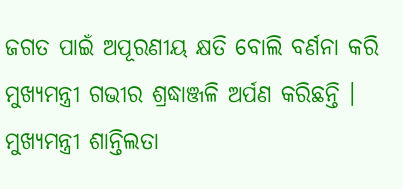ଜଗତ ପାଇଁ ଅପୂରଣୀୟ କ୍ଷତି ବୋଲି ବର୍ଣନା କରି ମୁଖ୍ୟମନ୍ତ୍ରୀ ଗଭୀର ଶ୍ରଦ୍ଧାଞ୍ଜଳି ଅର୍ପଣ କରିଛନ୍ତି ।
ମୁଖ୍ୟମନ୍ତ୍ରୀ ଶାନ୍ତିଲତା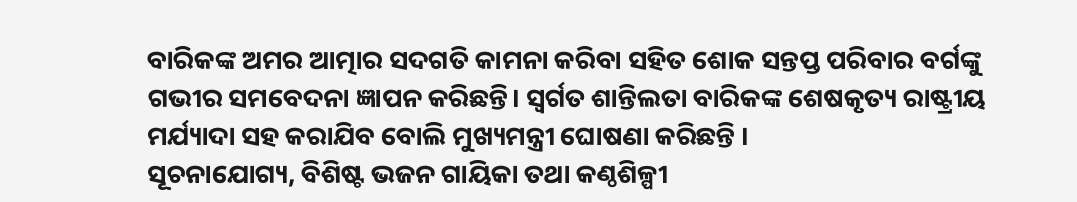ବାରିକଙ୍କ ଅମର ଆତ୍ମାର ସଦଗତି କାମନା କରିବା ସହିତ ଶୋକ ସନ୍ତପ୍ତ ପରିବାର ବର୍ଗଙ୍କୁ ଗଭୀର ସମବେଦନା ଜ୍ଞାପନ କରିଛନ୍ତି। ସ୍ୱର୍ଗତ ଶାନ୍ତିଲତା ବାରିକଙ୍କ ଶେଷକୃତ୍ୟ ରାଷ୍ଟ୍ରୀୟ ମର୍ଯ୍ୟାଦା ସହ କରାଯିବ ବୋଲି ମୁଖ୍ୟମନ୍ତ୍ରୀ ଘୋଷଣା କରିଛନ୍ତି ।
ସୂଚନାଯୋଗ୍ୟ, ବିଶିଷ୍ଟ ଭଜନ ଗାୟିକା ତଥା କଣ୍ଠଶିଳ୍ପୀ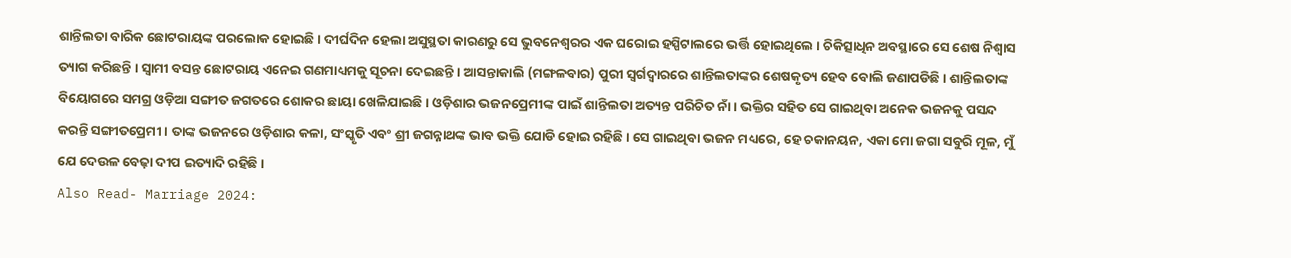ଶାନ୍ତିଲତା ବାରିକ ଛୋଟରାୟଙ୍କ ପରଲୋକ ହୋଇଛି । ଦୀର୍ଘଦିନ ହେଲା ଅସୁସ୍ଥତା କାରଣରୁ ସେ ଭୁବନେଶ୍ୱରର ଏକ ଘରୋଇ ହସ୍ପିଟାଲରେ ଭର୍ତ୍ତି ହୋଇଥିଲେ । ଚିକିତ୍ସାଧିନ ଅବସ୍ଥାରେ ସେ ଶେଷ ନିଶ୍ୱାସ ତ୍ୟାଗ କରିଛନ୍ତି । ସ୍ବାମୀ ବସନ୍ତ ଛୋଟରାୟ ଏନେଇ ଗଣମାଧ୍ୟମକୁ ସୂଚନା ଦେଇଛନ୍ତି । ଆସନ୍ତାକାଲି (ମଙ୍ଗଳବାର) ପୁରୀ ସ୍ବର୍ଗଦ୍ବାରରେ ଶାନ୍ତିଲତାଙ୍କର ଶେଷକୃତ୍ୟ ହେବ ବୋଲି ଜଣାପଡିଛି । ଶାନ୍ତିଲତାଙ୍କ ବିୟୋଗରେ ସମଗ୍ର ଓଡ଼ିଆ ସଙ୍ଗୀତ ଜଗତରେ ଶୋକର ଛାୟା ଖେଳିଯାଇଛି । ଓଡ଼ିଶାର ଭଜନପ୍ରେମୀଙ୍କ ପାଇଁ ଶାନ୍ତିଲତା ଅତ୍ୟନ୍ତ ପରିଚିତ ନାଁ । ଭକ୍ତିର ସହିତ ସେ ଗାଇଥିବା ଅନେକ ଭଜନକୁ ପସନ୍ଦ କରନ୍ତି ସଙ୍ଗୀତପ୍ରେମୀ । ତାଙ୍କ ଭଜନରେ ଓଡ଼ିଶାର କଳା, ସଂସ୍କୃତି ଏବଂ ଶ୍ରୀ ଜଗନ୍ନାଥଙ୍କ ଭାବ ଭକ୍ତି ଯୋଡି ହୋଇ ରହିଛି । ସେ ଗାଇଥିବା ଭଜନ ମଧ୍ୟରେ, ହେ ଚକାନୟନ, ଏକା ମୋ ଜଗା ସବୁରି ମୂଳ, ମୁଁ ଯେ ଦେଉଳ ବେଢ଼ା ଦୀପ ଇତ୍ୟାଦି ରହିଛି ।
Also Read- Marriage 2024: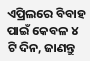ଏପ୍ରିଲରେ ବିବାହ ପାଇଁ କେବଳ ୪ ଟି ଦିନ, ଜାଣନ୍ତୁ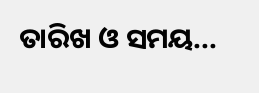ତାରିଖ ଓ ସମୟ...